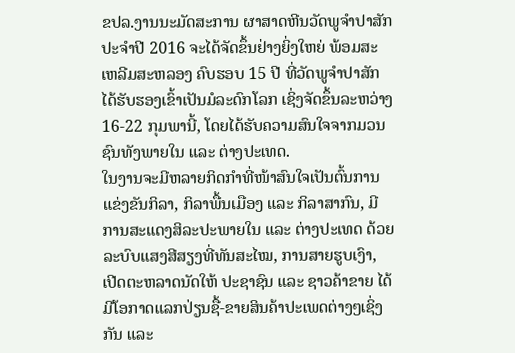ຂປລ.ງານນະມັດສະການ ຜາສາດຫີນວັດພູຈໍາປາສັກ ປະຈໍາປີ 2016 ຈະໄດ້ຈັດຂຶ້ນຢ່າງຍິ່ງໃຫຍ່ ພ້ອມສະເຫລີມສະຫລອງ ຄົບຮອບ 15 ປີ ທີ່ວັດພູຈຳປາສັກ ໄດ້ຮັບຮອງເຂົ້າເປັນມໍລະດົກໂລກ ເຊິ່ງຈັດຂຶ້ນລະຫວ່າງ 16-22 ກຸມພານີ້, ໂດຍໄດ້ຮັບຄວາມສົນໃຈຈາກມວນຊົນທັງພາຍໃນ ແລະ ຕ່າງປະເທດ.
ໃນງານຈະມີຫລາຍກິດກຳທີ່ໜ້າສົນໃຈເປັນຕົ້ນການແຂ່ງຂັນກິລາ, ກິລາພື້ນເມືອງ ແລະ ກິລາສາກົນ, ມີການສະແດງສິລະປະພາຍໃນ ແລະ ຕ່າງປະເທດ ດ້ວຍລະບົບແສງສີສຽງທີ່ທັນສະໄໝ, ການສາຍຮູບເງົາ, ເປີດຕະຫລາດນັດໃຫ້ ປະຊາຊົນ ແລະ ຊາວຄ້າຂາຍ ໄດ້ມີໂອກາດແລກປ່ຽນຊື້-ຂາຍສິນຄ້າປະເພດຕ່າງໆເຊິ່ງກັນ ແລະ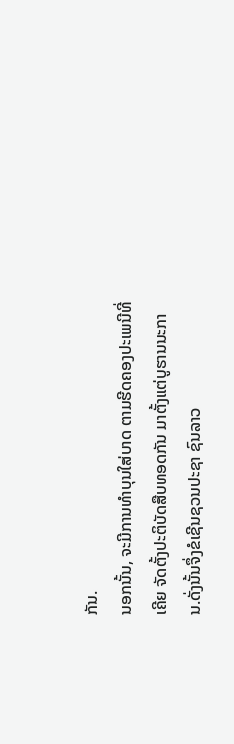ກັນ.
ນອກນັ້ນ, ຈະມີການທໍາບຸນໃສ່ບາດ ຕາມຮີດຄອງປະເພນີທີ່ເຄີຍ ຈັດຕັ້ງປະຕິບັດສືບທອດກັນ ມາຕັ້ງແຕ່ບູຮານນະການ.ດັ່ງນັ້ນຈຶ່ງຂໍເຊີນຊວນປະຊາ ຊົນລາວ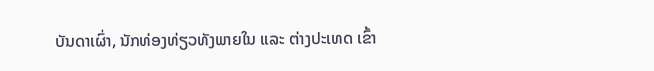ບັນດາເຜົ່າ, ນັກທ່ອງທ່ຽວທັງພາຍໃນ ແລະ ຕ່າງປະເທດ ເຂົ້າ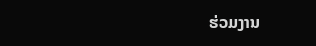ຮ່ວມງານ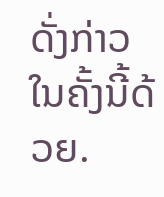ດັ່ງກ່າວໃນຄັ້ງນີ້ດ້ວຍ.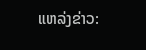ແຫລ່ງຂ່າວ: